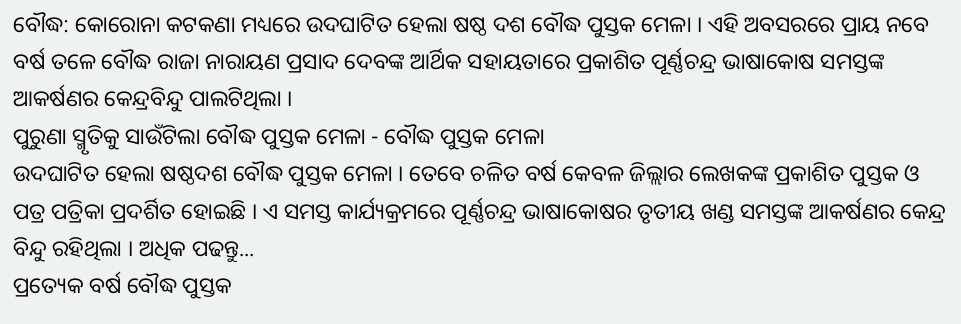ବୌଦ୍ଧ: କୋରୋନା କଟକଣା ମଧ୍ୟରେ ଉଦଘାଟିତ ହେଲା ଷଷ୍ଠ ଦଶ ବୌଦ୍ଧ ପୁସ୍ତକ ମେଳା । ଏହି ଅବସରରେ ପ୍ରାୟ ନବେ ବର୍ଷ ତଳେ ବୌଦ୍ଧ ରାଜା ନାରାୟଣ ପ୍ରସାଦ ଦେବଙ୍କ ଆର୍ଥିକ ସହାୟତାରେ ପ୍ରକାଶିତ ପୂର୍ଣ୍ଣଚନ୍ଦ୍ର ଭାଷାକୋଷ ସମସ୍ତଙ୍କ ଆକର୍ଷଣର କେନ୍ଦ୍ରବିନ୍ଦୁ ପାଲଟିଥିଲା ।
ପୁରୁଣା ସ୍ମୃତିକୁ ସାଉଁଟିଲା ବୌଦ୍ଧ ପୁସ୍ତକ ମେଳା - ବୌଦ୍ଧ ପୁସ୍ତକ ମେଳା
ଉଦଘାଟିତ ହେଲା ଷଷ୍ଠଦଶ ବୌଦ୍ଧ ପୁସ୍ତକ ମେଳା । ତେବେ ଚଳିତ ବର୍ଷ କେବଳ ଜିଲ୍ଲାର ଲେଖକଙ୍କ ପ୍ରକାଶିତ ପୁସ୍ତକ ଓ ପତ୍ର ପତ୍ରିକା ପ୍ରଦର୍ଶିତ ହୋଇଛି । ଏ ସମସ୍ତ କାର୍ଯ୍ୟକ୍ରମରେ ପୂର୍ଣ୍ଣଚନ୍ଦ୍ର ଭାଷାକୋଷର ତୃତୀୟ ଖଣ୍ଡ ସମସ୍ତଙ୍କ ଆକର୍ଷଣର କେନ୍ଦ୍ର ବିନ୍ଦୁ ରହିଥିଲା । ଅଧିକ ପଢନ୍ତୁ...
ପ୍ରତ୍ୟେକ ବର୍ଷ ବୌଦ୍ଧ ପୁସ୍ତକ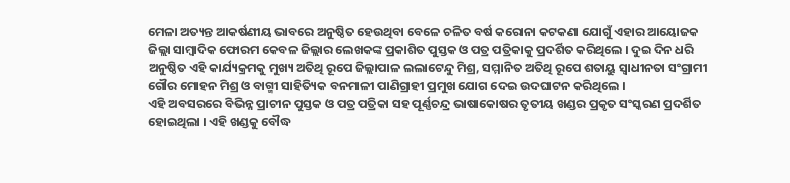ମେଳା ଅତ୍ୟନ୍ତ ଆକର୍ଷଣୀୟ ଭାବରେ ଅନୁଷ୍ଠିତ ହେଉଥିବା ବେଳେ ଚଳିତ ବର୍ଷ କରୋନା କଟକଣା ଯୋଗୁଁ ଏହାର ଆୟୋଜକ ଜିଲ୍ଲା ସାମ୍ବାଦିକ ଫୋରମ କେବଳ ଜିଲ୍ଲାର ଲେଖକଙ୍କ ପ୍ରକାଶିତ ପୁସ୍ତକ ଓ ପତ୍ର ପତ୍ରିକାକୁ ପ୍ରଦର୍ଶିତ କରିଥିଲେ । ଦୁଇ ଦିନ ଧରି ଅନୁଷ୍ଠିତ ଏହି କାର୍ଯ୍ୟକ୍ରମକୁ ମୁଖ୍ୟ ଅତିଥି ରୂପେ ଜିଲ୍ଲାପାଳ ଲଲାଟେନ୍ଦୁ ମିଶ୍ର, ସମ୍ମାନିତ ଅତିଥି ରୂପେ ଶତାୟୁ ସ୍ବାଧୀନତା ସଂଗ୍ରାମୀ ଗୌର ମୋହନ ମିଶ୍ର ଓ ବାଗ୍ମୀ ସାହିତ୍ୟିକ ବନମାଳୀ ପାଣିଗ୍ରାହୀ ପ୍ରମୁଖ ଯୋଗ ଦେଇ ଉଦଘାଟନ କରିଥିଲେ ।
ଏହି ଅବସରରେ ବିଭିନ୍ନ ପ୍ରାଚୀନ ପୁସ୍ତକ ଓ ପତ୍ର ପତ୍ରିକା ସହ ପୂର୍ଣ୍ଣଚନ୍ଦ୍ର ଭାଷାକୋଷର ତୃତୀୟ ଖଣ୍ଡର ପ୍ରକୃତ ସଂସ୍କରଣ ପ୍ରଦର୍ଶିତ ହୋଇଥିଲା । ଏହି ଖଣ୍ଡକୁ ବୌଦ୍ଧ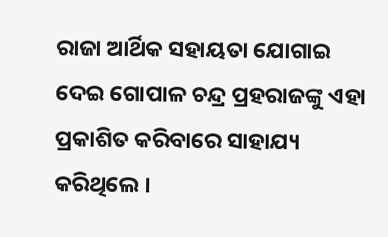ରାଜା ଆର୍ଥିକ ସହାୟତା ଯୋଗାଇ ଦେଇ ଗୋପାଳ ଚନ୍ଦ୍ର ପ୍ରହରାଜଙ୍କୁ ଏହା ପ୍ରକାଶିତ କରିବାରେ ସାହାଯ୍ୟ କରିଥିଲେ ।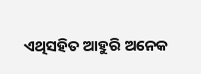ଏଥିସହିତ ଆହୁରି ଅନେକ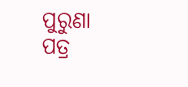ପୁରୁଣା ପତ୍ର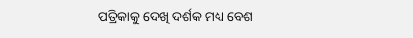ପତ୍ରିକାକୁ ଦେଖି ଦର୍ଶକ ମଧ୍ୟ ବେଶ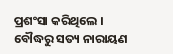ପ୍ରଶଂସା କରିଥିଲେ ।
ବୌଦ୍ଧରୁ ସତ୍ୟ ନାରାୟଣ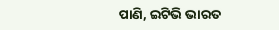ପାଣି, ଇଟିଭି ଭାରତ